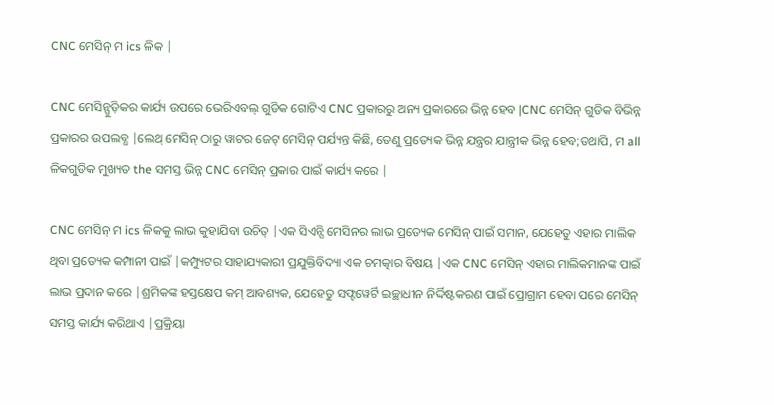CNC ମେସିନ୍ ମ ics ଳିକ |

CNC ମେସିନ୍ଗୁଡ଼ିକର କାର୍ଯ୍ୟ ଉପରେ ଭେରିଏବଲ୍ ଗୁଡିକ ଗୋଟିଏ CNC ପ୍ରକାରରୁ ଅନ୍ୟ ପ୍ରକାରରେ ଭିନ୍ନ ହେବ |CNC ମେସିନ୍ ଗୁଡିକ ବିଭିନ୍ନ ପ୍ରକାରର ଉପଲବ୍ଧ |ଲେଥ୍ ମେସିନ୍ ଠାରୁ ୱାଟର ଜେଟ୍ ମେସିନ୍ ପର୍ଯ୍ୟନ୍ତ କିଛି, ତେଣୁ ପ୍ରତ୍ୟେକ ଭିନ୍ନ ଯନ୍ତ୍ରର ଯାନ୍ତ୍ରୀକ ଭିନ୍ନ ହେବ;ତଥାପି, ମ all ଳିକଗୁଡିକ ମୁଖ୍ୟତ the ସମସ୍ତ ଭିନ୍ନ CNC ମେସିନ୍ ପ୍ରକାର ପାଇଁ କାର୍ଯ୍ୟ କରେ |

CNC ମେସିନ୍ ମ ics ଳିକକୁ ଲାଭ କୁହାଯିବା ଉଚିତ୍ |ଏକ ସିଏନ୍ସି ମେସିନର ଲାଭ ପ୍ରତ୍ୟେକ ମେସିନ୍ ପାଇଁ ସମାନ, ଯେହେତୁ ଏହାର ମାଲିକ ଥିବା ପ୍ରତ୍ୟେକ କମ୍ପାନୀ ପାଇଁ |କମ୍ପ୍ୟୁଟର ସାହାଯ୍ୟକାରୀ ପ୍ରଯୁକ୍ତିବିଦ୍ୟା ଏକ ଚମତ୍କାର ବିଷୟ |ଏକ CNC ମେସିନ୍ ଏହାର ମାଲିକମାନଙ୍କ ପାଇଁ ଲାଭ ପ୍ରଦାନ କରେ |ଶ୍ରମିକଙ୍କ ହସ୍ତକ୍ଷେପ କମ୍ ଆବଶ୍ୟକ, ଯେହେତୁ ସଫ୍ଟୱେର୍ଟି ଇଚ୍ଛାଧୀନ ନିର୍ଦ୍ଦିଷ୍ଟକରଣ ପାଇଁ ପ୍ରୋଗ୍ରାମ ହେବା ପରେ ମେସିନ୍ ସମସ୍ତ କାର୍ଯ୍ୟ କରିଥାଏ |ପ୍ରକ୍ରିୟା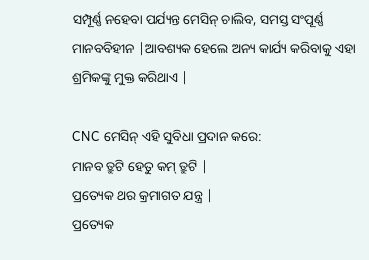ସମ୍ପୂର୍ଣ୍ଣ ନହେବା ପର୍ଯ୍ୟନ୍ତ ମେସିନ୍ ଚାଲିବ, ସମସ୍ତ ସଂପୂର୍ଣ୍ଣ ମାନବବିହୀନ |ଆବଶ୍ୟକ ହେଲେ ଅନ୍ୟ କାର୍ଯ୍ୟ କରିବାକୁ ଏହା ଶ୍ରମିକଙ୍କୁ ମୁକ୍ତ କରିଥାଏ |

CNC ମେସିନ୍ ଏହି ସୁବିଧା ପ୍ରଦାନ କରେ:
ମାନବ ତ୍ରୁଟି ହେତୁ କମ୍ ତ୍ରୁଟି |
ପ୍ରତ୍ୟେକ ଥର କ୍ରମାଗତ ଯନ୍ତ୍ର |
ପ୍ରତ୍ୟେକ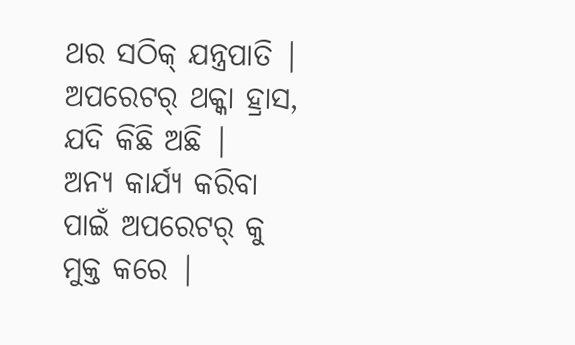ଥର ସଠିକ୍ ଯନ୍ତ୍ରପାତି |
ଅପରେଟର୍ ଥକ୍କା ହ୍ରାସ, ଯଦି କିଛି ଅଛି |
ଅନ୍ୟ କାର୍ଯ୍ୟ କରିବା ପାଇଁ ଅପରେଟର୍ କୁ ମୁକ୍ତ କରେ |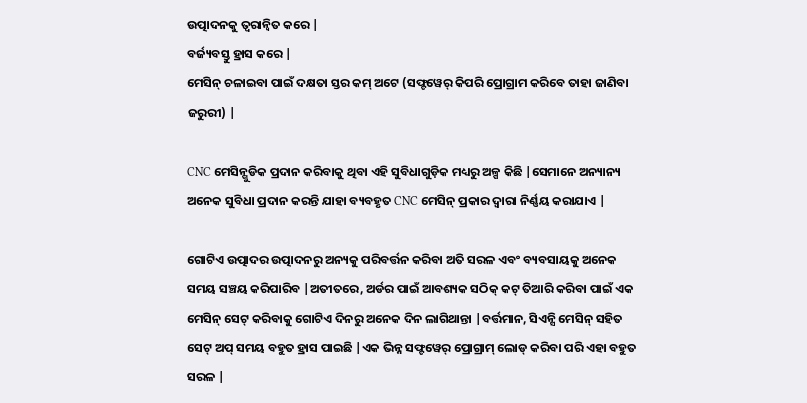ଉତ୍ପାଦନକୁ ତ୍ୱରାନ୍ୱିତ କରେ |
ବର୍ଜ୍ୟବସ୍ତୁ ହ୍ରାସ କରେ |
ମେସିନ୍ ଚଳାଇବା ପାଇଁ ଦକ୍ଷତା ସ୍ତର କମ୍ ଅଟେ (ସଫ୍ଟୱେର୍ କିପରି ପ୍ରୋଗ୍ରାମ କରିବେ ତାହା ଜାଣିବା ଜରୁରୀ) |

CNC ମେସିନ୍ଗୁଡିକ ପ୍ରଦାନ କରିବାକୁ ଥିବା ଏହି ସୁବିଧାଗୁଡ଼ିକ ମଧ୍ୟରୁ ଅଳ୍ପ କିଛି |ସେମାନେ ଅନ୍ୟାନ୍ୟ ଅନେକ ସୁବିଧା ପ୍ରଦାନ କରନ୍ତି ଯାହା ବ୍ୟବହୃତ CNC ମେସିନ୍ ପ୍ରକାର ଦ୍ୱାରା ନିର୍ଣ୍ଣୟ କରାଯାଏ |

ଗୋଟିଏ ଉତ୍ପାଦର ଉତ୍ପାଦନରୁ ଅନ୍ୟକୁ ପରିବର୍ତ୍ତନ କରିବା ଅତି ସରଳ ଏବଂ ବ୍ୟବସାୟକୁ ଅନେକ ସମୟ ସଞ୍ଚୟ କରିପାରିବ |ଅତୀତରେ, ଅର୍ଡର ପାଇଁ ଆବଶ୍ୟକ ସଠିକ୍ କଟ୍ ତିଆରି କରିବା ପାଇଁ ଏକ ମେସିନ୍ ସେଟ୍ କରିବାକୁ ଗୋଟିଏ ଦିନରୁ ଅନେକ ଦିନ ଲାଗିଥାନ୍ତା |ବର୍ତ୍ତମାନ, ସିଏନ୍ସି ମେସିନ୍ ସହିତ ସେଟ୍ ଅପ୍ ସମୟ ବହୁତ ହ୍ରାସ ପାଇଛି |ଏକ ଭିନ୍ନ ସଫ୍ଟୱେର୍ ପ୍ରୋଗ୍ରାମ୍ ଲୋଡ୍ କରିବା ପରି ଏହା ବହୁତ ସରଳ |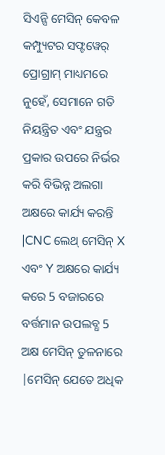ସିଏନ୍ସି ମେସିନ୍ କେବଳ କମ୍ପ୍ୟୁଟର ସଫ୍ଟୱେର୍ ପ୍ରୋଗ୍ରାମ୍ ମାଧ୍ୟମରେ ନୁହେଁ, ସେମାନେ ଗତି ନିୟନ୍ତ୍ରିତ ଏବଂ ଯନ୍ତ୍ରର ପ୍ରକାର ଉପରେ ନିର୍ଭର କରି ବିଭିନ୍ନ ଅଲଗା ଅକ୍ଷରେ କାର୍ଯ୍ୟ କରନ୍ତି |CNC ଲେଥ୍ ମେସିନ୍ X ଏବଂ Y ଅକ୍ଷରେ କାର୍ଯ୍ୟ କରେ 5 ବଜାରରେ ବର୍ତ୍ତମାନ ଉପଲବ୍ଧ 5 ଅକ୍ଷ ମେସିନ୍ ତୁଳନାରେ |ମେସିନ୍ ଯେତେ ଅଧିକ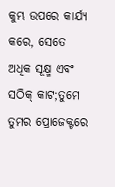କୁମ୍ଭ ଉପରେ କାର୍ଯ୍ୟ କରେ, ସେତେ ଅଧିକ ସୂକ୍ଷ୍ମ ଏବଂ ସଠିକ୍ କାଟ;ତୁମେ ତୁମର ପ୍ରୋଜେକ୍ଟରେ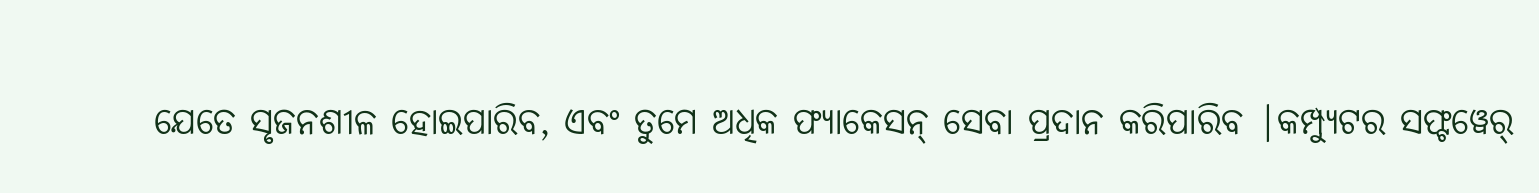ଯେତେ ସୃଜନଶୀଳ ହୋଇପାରିବ, ଏବଂ ତୁମେ ଅଧିକ ଫ୍ୟାକେସନ୍ ସେବା ପ୍ରଦାନ କରିପାରିବ |କମ୍ପ୍ୟୁଟର ସଫ୍ଟୱେର୍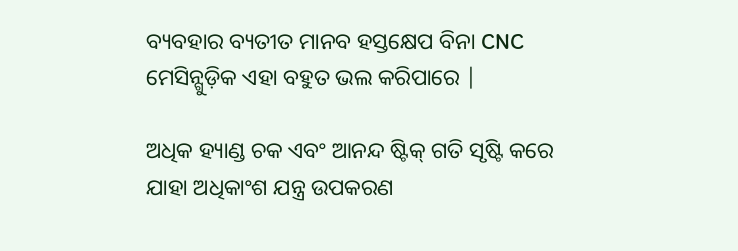ବ୍ୟବହାର ବ୍ୟତୀତ ମାନବ ହସ୍ତକ୍ଷେପ ବିନା CNC ମେସିନ୍ଗୁଡ଼ିକ ଏହା ବହୁତ ଭଲ କରିପାରେ |

ଅଧିକ ହ୍ୟାଣ୍ଡ ଚକ ଏବଂ ଆନନ୍ଦ ଷ୍ଟିକ୍ ଗତି ସୃଷ୍ଟି କରେ ଯାହା ଅଧିକାଂଶ ଯନ୍ତ୍ର ଉପକରଣ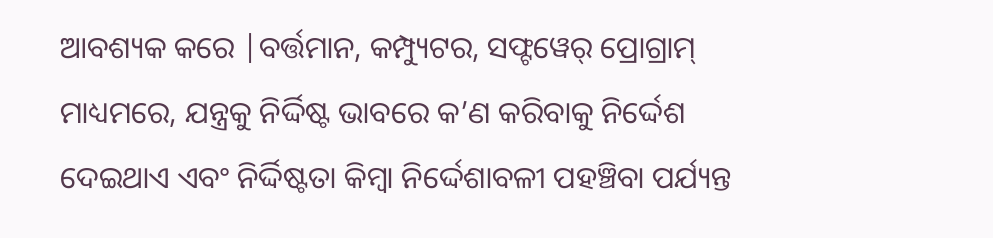ଆବଶ୍ୟକ କରେ |ବର୍ତ୍ତମାନ, କମ୍ପ୍ୟୁଟର, ସଫ୍ଟୱେର୍ ପ୍ରୋଗ୍ରାମ୍ ମାଧ୍ୟମରେ, ଯନ୍ତ୍ରକୁ ନିର୍ଦ୍ଦିଷ୍ଟ ଭାବରେ କ’ଣ କରିବାକୁ ନିର୍ଦ୍ଦେଶ ଦେଇଥାଏ ଏବଂ ନିର୍ଦ୍ଦିଷ୍ଟତା କିମ୍ବା ନିର୍ଦ୍ଦେଶାବଳୀ ପହଞ୍ଚିବା ପର୍ଯ୍ୟନ୍ତ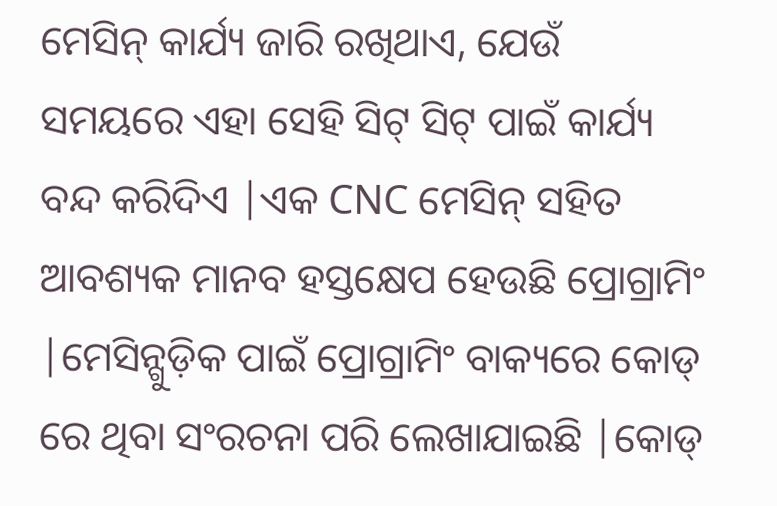ମେସିନ୍ କାର୍ଯ୍ୟ ଜାରି ରଖିଥାଏ, ଯେଉଁ ସମୟରେ ଏହା ସେହି ସିଟ୍ ସିଟ୍ ପାଇଁ କାର୍ଯ୍ୟ ବନ୍ଦ କରିଦିଏ |ଏକ CNC ମେସିନ୍ ସହିତ ଆବଶ୍ୟକ ମାନବ ହସ୍ତକ୍ଷେପ ହେଉଛି ପ୍ରୋଗ୍ରାମିଂ |ମେସିନ୍ଗୁଡ଼ିକ ପାଇଁ ପ୍ରୋଗ୍ରାମିଂ ବାକ୍ୟରେ କୋଡ୍ ରେ ଥିବା ସଂରଚନା ପରି ଲେଖାଯାଇଛି |କୋଡ୍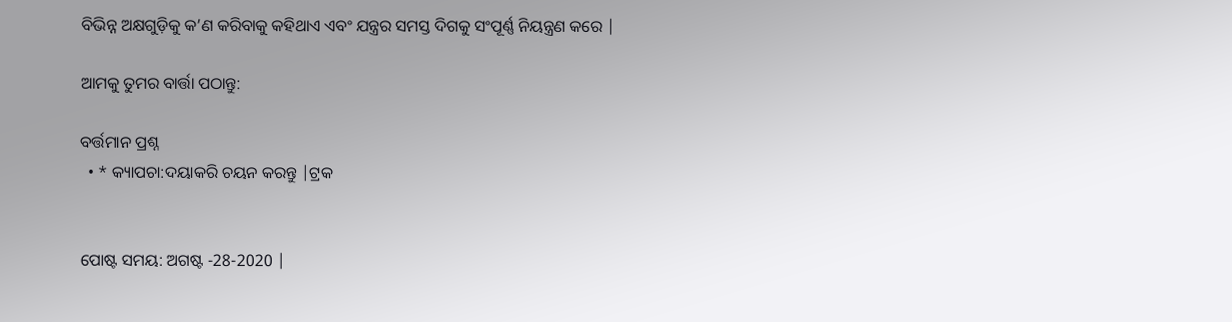ବିଭିନ୍ନ ଅକ୍ଷଗୁଡ଼ିକୁ କ’ଣ କରିବାକୁ କହିଥାଏ ଏବଂ ଯନ୍ତ୍ରର ସମସ୍ତ ଦିଗକୁ ସଂପୂର୍ଣ୍ଣ ନିୟନ୍ତ୍ରଣ କରେ |

ଆମକୁ ତୁମର ବାର୍ତ୍ତା ପଠାନ୍ତୁ:

ବର୍ତ୍ତମାନ ପ୍ରଶ୍ନ
  • * କ୍ୟାପଚା:ଦୟାକରି ଚୟନ କରନ୍ତୁ |ଟ୍ରକ


ପୋଷ୍ଟ ସମୟ: ଅଗଷ୍ଟ -28-2020 |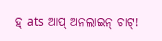ହ୍ ats ଆପ୍ ଅନଲାଇନ୍ ଚାଟ୍!